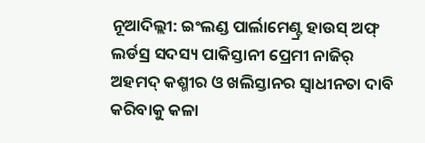ନୂଆଦିଲ୍ଲୀ: ଇଂଲଣ୍ଡ ପାର୍ଲାମେଣ୍ଟ୍ର ହାଉସ୍ ଅଫ୍ ଲର୍ଡସ୍ର ସଦସ୍ୟ ପାକିସ୍ତାନୀ ପ୍ରେମୀ ନାଜିର୍ ଅହମଦ୍ କଶ୍ମୀର ଓ ଖଲିସ୍ତାନର ସ୍ୱାଧୀନତା ଦାବି କରିବାକୁ କଳା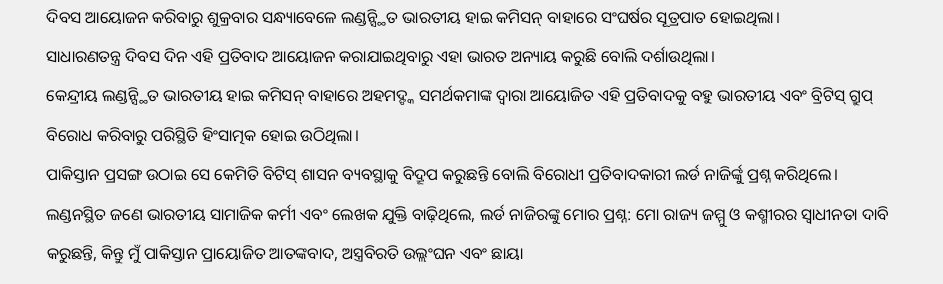ଦିବସ ଆୟୋଜନ କରିବାରୁ ଶୁକ୍ରବାର ସନ୍ଧ୍ୟାବେଳେ ଲଣ୍ଡନ୍ସ୍ଥିତ ଭାରତୀୟ ହାଇ କମିସନ୍ ବାହାରେ ସଂଘର୍ଷର ସୂତ୍ରପାତ ହୋଇଥିଲା।
ସାଧାରଣତନ୍ତ୍ର ଦିବସ ଦିନ ଏହି ପ୍ରତିବାଦ ଆୟୋଜନ କରାଯାଇଥିବାରୁ ଏହା ଭାରତ ଅନ୍ୟାୟ କରୁଛି ବୋଲି ଦର୍ଶାଉଥିଲା।
କେନ୍ଦ୍ରୀୟ ଲଣ୍ଡନ୍ସ୍ଥିତ ଭାରତୀୟ ହାଇ କମିସନ୍ ବାହାରେ ଅହମଦ୍ଙ୍କ ସମର୍ଥକମାଙ୍କ ଦ୍ୱାରା ଆୟୋଜିତ ଏହି ପ୍ରତିବାଦକୁ ବହୁ ଭାରତୀୟ ଏବଂ ବ୍ରିଟିସ୍ ଗ୍ରୁପ୍ ବିରୋଧ କରିବାରୁ ପରିସ୍ଥିତି ହିଂସାତ୍ମକ ହୋଇ ଉଠିଥିଲା।
ପାକିସ୍ତାନ ପ୍ରସଙ୍ଗ ଉଠାଇ ସେ କେମିତି ବିଟିସ୍ ଶାସନ ବ୍ୟବସ୍ଥାକୁ ବିଦ୍ରୂପ କରୁଛନ୍ତି ବୋଲି ବିରୋଧୀ ପ୍ରତିବାଦକାରୀ ଲର୍ଡ ନାଜିର୍ଙ୍କୁ ପ୍ରଶ୍ନ କରିଥିଲେ।
ଲଣ୍ଡନସ୍ଥିତ ଜଣେ ଭାରତୀୟ ସାମାଜିକ କର୍ମୀ ଏବଂ ଲେଖକ ଯୁକ୍ତି ବାଢ଼ିଥିଲେ, ଲର୍ଡ ନାଜିରଙ୍କୁ ମୋର ପ୍ରଶ୍ନ: ମୋ ରାଜ୍ୟ ଜମ୍ମୁ ଓ କଶ୍ମୀରର ସ୍ୱାଧୀନତା ଦାବି କରୁଛନ୍ତି, କିନ୍ତୁ ମୁଁ ପାକିସ୍ତାନ ପ୍ରାୟୋଜିତ ଆତଙ୍କବାଦ, ଅସ୍ତ୍ରବିରତି ଉଲ୍ଲଂଘନ ଏବଂ ଛାୟା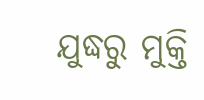ଯୁଦ୍ଧରୁ ମୁକ୍ତି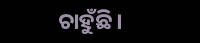ଚାହୁଁଛି।